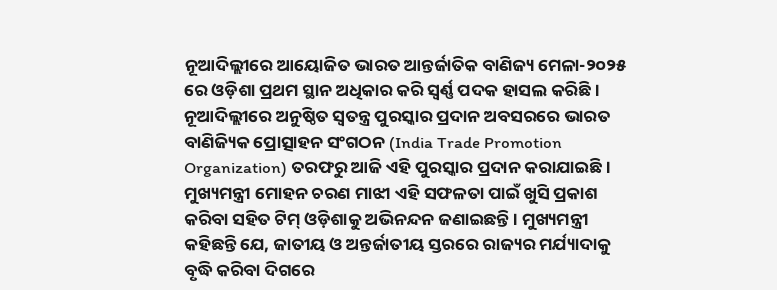ନୂଆଦିଲ୍ଲୀରେ ଆୟୋଜିତ ଭାରତ ଆନ୍ତର୍ଜାତିକ ବାଣିଜ୍ୟ ମେଳା-୨୦୨୫ ରେ ଓଡ଼ିଶା ପ୍ରଥମ ସ୍ଥାନ ଅଧିକାର କରି ସ୍ୱର୍ଣ୍ଣ ପଦକ ହାସଲ କରିଛି । ନୂଆଦିଲ୍ଲୀରେ ଅନୁଷ୍ଠିତ ସ୍ୱତନ୍ତ୍ର ପୁରସ୍କାର ପ୍ରଦାନ ଅବସରରେ ଭାରତ ବାଣିଜ୍ୟିକ ପ୍ରୋତ୍ସାହନ ସଂଗଠନ (India Trade Promotion Organization) ତରଫରୁ ଆଜି ଏହି ପୁରସ୍କାର ପ୍ରଦାନ କରାଯାଇଛି । ମୁଖ୍ୟମନ୍ତ୍ରୀ ମୋହନ ଚରଣ ମାଝୀ ଏହି ସଫଳତା ପାଇଁ ଖୁସି ପ୍ରକାଶ କରିବା ସହିତ ଟିମ୍ ଓଡ଼ିଶାକୁ ଅଭିନନ୍ଦନ ଜଣାଇଛନ୍ତି । ମୁଖ୍ୟମନ୍ତ୍ରୀ କହିଛନ୍ତି ଯେ, ଜାତୀୟ ଓ ଅନ୍ତର୍ଜାତୀୟ ସ୍ତରରେ ରାଜ୍ୟର ମର୍ଯ୍ୟାଦାକୁ ବୃଦ୍ଧି କରିବା ଦିଗରେ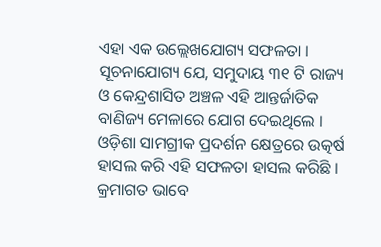ଏହା ଏକ ଉଲ୍ଲେଖଯୋଗ୍ୟ ସଫଳତା । ସୂଚନାଯୋଗ୍ୟ ଯେ, ସମୁଦାୟ ୩୧ ଟି ରାଜ୍ୟ ଓ କେନ୍ଦ୍ରଶାସିତ ଅଞ୍ଚଳ ଏହି ଆନ୍ତର୍ଜାତିକ ବାଣିଜ୍ୟ ମେଳାରେ ଯୋଗ ଦେଇଥିଲେ । ଓଡ଼ିଶା ସାମଗ୍ରୀକ ପ୍ରଦର୍ଶନ କ୍ଷେତ୍ରରେ ଉତ୍କର୍ଷ ହାସଲ କରି ଏହି ସଫଳତା ହାସଲ କରିଛି । କ୍ରମାଗତ ଭାବେ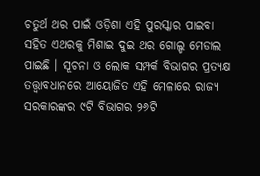ଚତୁର୍ଥ ଥର ପାଇଁ ଓଡ଼ିଶା ଏହି ପୁରସ୍କାର ପାଇବା ସହିତ ଏଥରକୁ ମିଶାଇ ଦୁଇ ଥର ଗୋଲ୍ଡ ମେଡାଲ ପାଇଛି । ସୂଚନା ଓ ଲୋକ ସମ୍ପର୍କ ବିଭାଗର ପ୍ରତ୍ୟକ୍ଷ ତତ୍ତ୍ୱାବଧାନରେ ଆୟୋଜିତ ଏହି ମେଳାରେ ରାଜ୍ୟ ସରକାରଙ୍କର ୯ଟି ବିଭାଗର ୨୬ଟି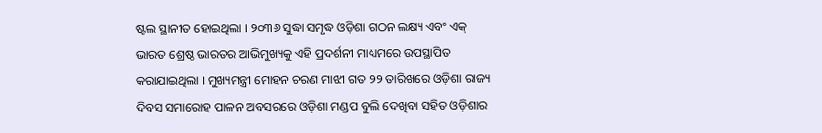ଷ୍ଟଲ ସ୍ଥାନୀତ ହୋଇଥିଲା । ୨୦୩୬ ସୁଦ୍ଧା ସମୃଦ୍ଧ ଓଡ଼ିଶା ଗଠନ ଲକ୍ଷ୍ୟ ଏବଂ ଏକ୍ ଭାରତ ଶ୍ରେଷ୍ଠ ଭାରତର ଆଭିମୁଖ୍ୟକୁ ଏହି ପ୍ରଦର୍ଶନୀ ମାଧ୍ୟମରେ ଉପସ୍ଥାପିତ କରାଯାଇଥିଲା । ମୁଖ୍ୟମନ୍ତ୍ରୀ ମୋହନ ଚରଣ ମାଝୀ ଗତ ୨୨ ତାରିଖରେ ଓଡ଼ିଶା ରାଜ୍ୟ ଦିବସ ସମାରୋହ ପାଳନ ଅବସରରେ ଓଡ଼ିଶା ମଣ୍ଡପ ବୁଲି ଦେଖିବା ସହିତ ଓଡ଼ିଶାର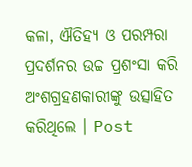କଳା, ଐତିହ୍ୟ ଓ ପରମ୍ପରା ପ୍ରଦର୍ଶନର ଉଚ୍ଚ ପ୍ରଶଂସା କରି ଅଂଶଗ୍ରହଣକାରୀଙ୍କୁ ଉତ୍ସାହିତ କରିଥିଲେ । Post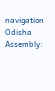navigation Odisha Assembly: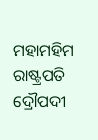ମହାମହିମ ରାଷ୍ଟ୍ରପତି ଦ୍ରୌପଦୀ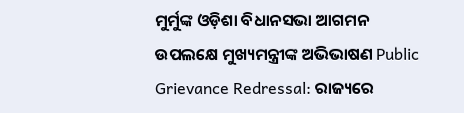ମୁର୍ମୁଙ୍କ ଓଡ଼ିଶା ବିଧାନସଭା ଆଗମନ ଉପଲକ୍ଷେ ମୁଖ୍ୟମନ୍ତ୍ରୀଙ୍କ ଅଭିଭାଷଣ Public Grievance Redressal: ରାଜ୍ୟରେ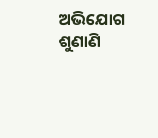ଅଭିଯୋଗ ଶୁଣାଣି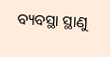ବ୍ୟବସ୍ଥା ସ୍ଥାଣୁ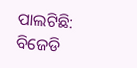ପାଲଟିଛି: ବିଜେଡି